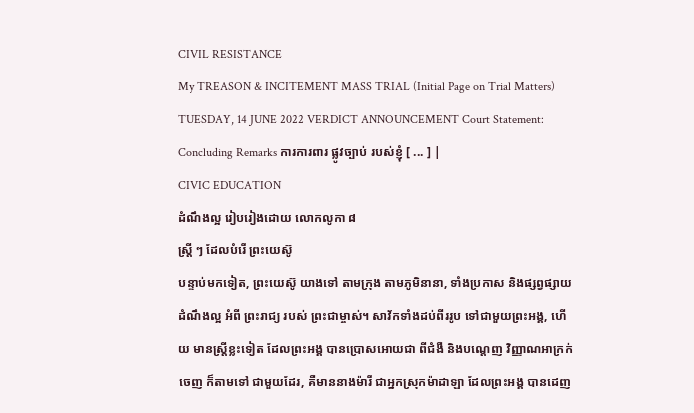CIVIL RESISTANCE
My TREASON & INCITEMENT MASS TRIAL (Initial Page on Trial Matters) TUESDAY, 14 JUNE 2022 VERDICT ANNOUNCEMENT Court Statement: Concluding Remarks ការការពារ ផ្លូវច្បាប់ របស់ខ្ញុំ [ ... ] |
CIVIC EDUCATION
ដំណឹងល្អ រៀបរៀងដោយ លោកលូកា ៨
ស្ត្រី ៗ ដែលបំរើ ព្រះយេស៊ូ
បន្ទាប់មកទៀត, ព្រះយេស៊ូ យាងទៅ តាមក្រុង តាមភូមិនានា, ទាំងប្រកាស និងផ្សព្វផ្សាយ ដំណឹងល្អ អំពី ព្រះរាជ្យ របស់ ព្រះជាម្ចាស់។ សាវ័កទាំងដប់ពីររូប ទៅជាមួយព្រះអង្គ, ហើយ មានស្ត្រីខ្លះទៀត ដែលព្រះអង្គ បានប្រោសអោយជា ពីជំងឺ និងបណ្ដេញ វិញ្ញាណអាក្រក់ ចេញ ក៏តាមទៅ ជាមួយដែរ, គឺមាននាងម៉ារី ជាអ្នកស្រុកម៉ាដាឡា ដែលព្រះអង្គ បានដេញ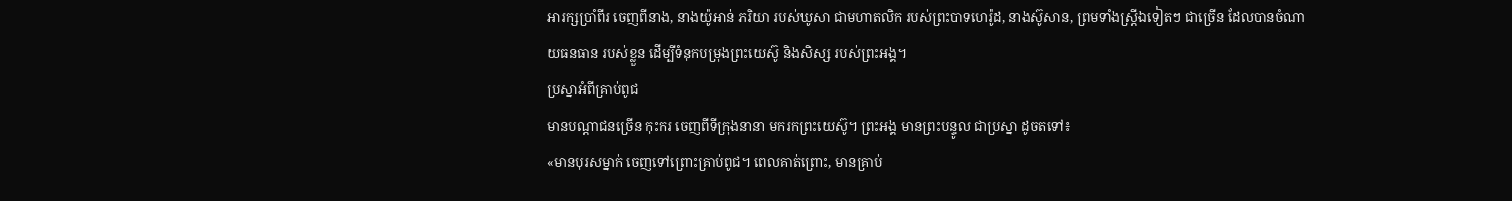អារក្សប្រាំពីរ ចេញពីនាង, នាងយ៉ូអាន់ ភរិយា របស់ឃូសា ជាមហាតលិក របស់ព្រះបាទហេរ៉ូដ, នាងស៊ូសាន, ព្រមទាំងស្ត្រីឯទៀតៗ ជាច្រើន ដែលបានចំណាយធនធាន របស់ខ្លួន ដើម្បីទំនុកបម្រុងព្រះយេស៊ូ និងសិស្ស របស់ព្រះអង្គ។
ប្រស្នាអំពីគ្រាប់ពូជ
មានបណ្ដាជនច្រើន កុះករ ចេញពីទីក្រុងនានា មករកព្រះយេស៊ូ។ ព្រះអង្គ មានព្រះបន្ទូល ជាប្រស្នា ដូចតទៅ៖
«មានបុរសម្នាក់ ចេញទៅព្រោះគ្រាប់ពូជ។ ពេលគាត់ព្រោះ, មានគ្រាប់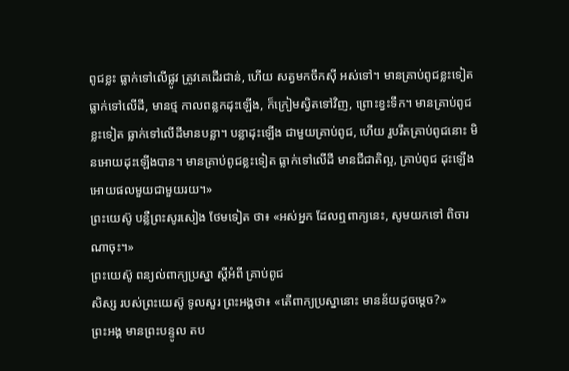ពូជខ្លះ ធ្លាក់ទៅលើផ្លូវ ត្រូវគេដើរជាន់, ហើយ សត្វមកចឹកស៊ី អស់ទៅ។ មានគ្រាប់ពូជខ្លះទៀត ធ្លាក់ទៅលើដី, មានថ្ម កាលពន្លកដុះឡើង, ក៏ក្រៀមស្វិតទៅវិញ, ព្រោះខ្វះទឹក។ មានគ្រាប់ពូជខ្លះទៀត ធ្លាក់ទៅលើដីមានបន្លា។ បន្លាដុះឡើង ជាមួយគ្រាប់ពូជ, ហើយ រួបរឹតគ្រាប់ពូជនោះ មិនអោយដុះឡើងបាន។ មានគ្រាប់ពូជខ្លះទៀត ធ្លាក់ទៅលើដី មានជីជាតិល្អ, គ្រាប់ពូជ ដុះឡើង អោយផលមួយជាមួយរយ។»
ព្រះយេស៊ូ បន្លឺព្រះសូរសៀង ថែមទៀត ថា៖ «អស់អ្នក ដែលឮពាក្យនេះ, សូមយកទៅ ពិចារណាចុះ។»
ព្រះយេស៊ូ ពន្យល់ពាក្យប្រស្នា ស្ដីអំពី គ្រាប់ពូជ
សិស្ស របស់ព្រះយេស៊ូ ទូលសួរ ព្រះអង្គថា៖ «តើពាក្យប្រស្នានោះ មានន័យដូចម្ដេច?»
ព្រះអង្គ មានព្រះបន្ទូល តប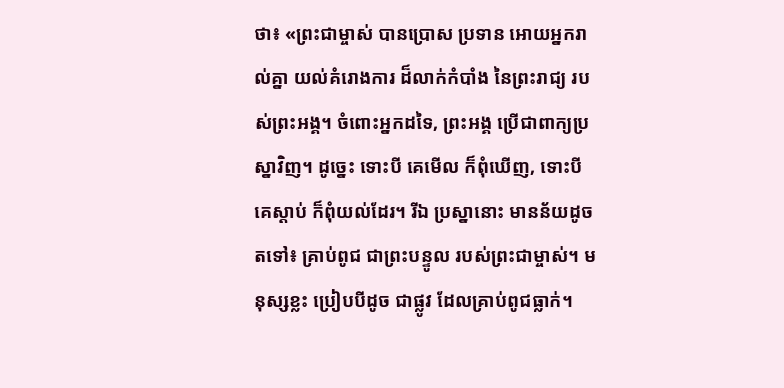ថា៖ «ព្រះជាម្ចាស់ បានប្រោស ប្រទាន អោយអ្នករាល់គ្នា យល់គំរោងការ ដ៏លាក់កំបាំង នៃព្រះរាជ្យ របស់ព្រះអង្គ។ ចំពោះអ្នកដទៃ, ព្រះអង្គ ប្រើជាពាក្យប្រស្នាវិញ។ ដូច្នេះ ទោះបី គេមើល ក៏ពុំឃើញ, ទោះបី គេស្ដាប់ ក៏ពុំយល់ដែរ។ រីឯ ប្រស្នានោះ មានន័យដូចតទៅ៖ គ្រាប់ពូជ ជាព្រះបន្ទូល របស់ព្រះជាម្ចាស់។ មនុស្សខ្លះ ប្រៀបបីដូច ជាផ្លូវ ដែលគ្រាប់ពូជធ្លាក់។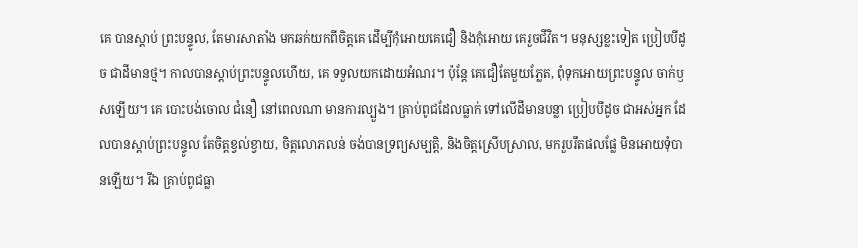គេ បានស្ដាប់ ព្រះបន្ទូល, តែមារសាតាំង មកឆក់យកពីចិត្តគេ ដើម្បីកុំអោយគេជឿ និងកុំអោយ គេរួចជីវិត។ មនុស្សខ្លះទៀត ប្រៀបបីដូច ជាដីមានថ្ម។ កាលបានស្ដាប់ព្រះបន្ទូលហើយ, គេ ទទួលយកដោយអំណរ។ ប៉ុន្តែ គេជឿតែមួយភ្លែត, ពុំទុកអោយព្រះបន្ទូល ចាក់ឫសឡើយ។ គេ បោះបង់ចោល ជំនឿ នៅពេលណា មានការល្បួង។ គ្រាប់ពូជដែលធ្លាក់ ទៅលើដីមានបន្លា ប្រៀបបីដូច ជាអស់អ្នក ដែលបានស្ដាប់ព្រះបន្ទូល តែចិត្តខ្វល់ខ្វាយ, ចិត្តលោភលន់ ចង់បានទ្រព្យសម្បត្តិ, និងចិត្តស្រើបស្រាល, មករួបរឹតផលផ្លែ មិនអោយទុំបានឡើយ។ រីឯ គ្រាប់ពូជធ្លា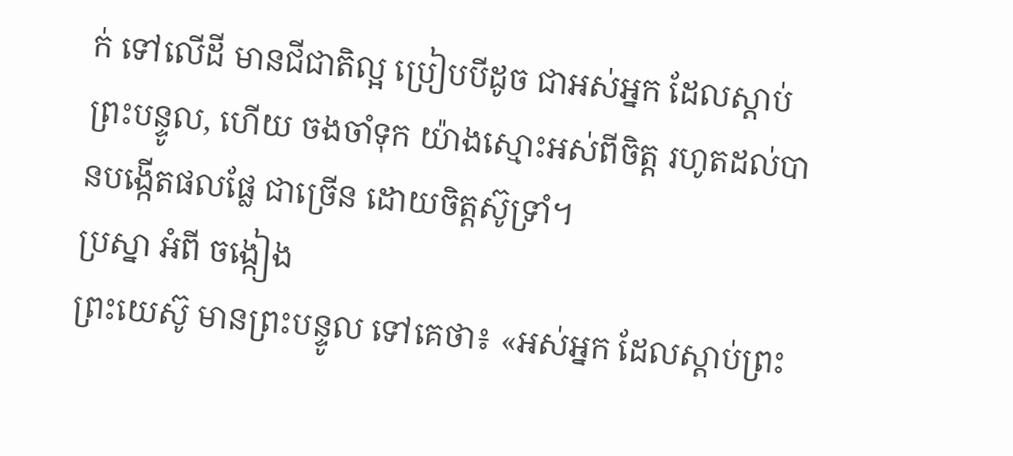ក់ ទៅលើដី មានជីជាតិល្អ ប្រៀបបីដូច ជាអស់អ្នក ដែលស្ដាប់ព្រះបន្ទូល, ហើយ ចងចាំទុក យ៉ាងស្មោះអស់ពីចិត្ត រហូតដល់បានបង្កើតផលផ្លែ ជាច្រើន ដោយចិត្តស៊ូទ្រាំ។
ប្រស្នា អំពី ចង្កៀង
ព្រះយេស៊ូ មានព្រះបន្ទូល ទៅគេថា៖ «អស់អ្នក ដែលស្ដាប់ព្រះ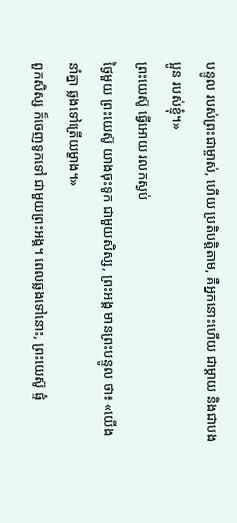បន្ទូល របស់ព្រះជាម្ចាស់, ហើយ ប្រតិបត្តិតាម, គឺអ្នកនោះហើយ ជាម្ដាយ និងជាបងប្អូន របស់ខ្ញុំ។»
ព្រះយេស៊ូ ធ្វើអោយ រលកស្ងប់
ថ្ងៃមួយ ព្រះយេស៊ូ យាងចុះទូក ជាមួយសិស្ស, ព្រះអង្គ មានព្រះបន្ទូល ថា៖ «យើងនាំគ្នា ឆ្លងទៅត្រើយម្ខាង។»
ពួកសិស្ស ក៏ចេញទូកទៅ ជាមួយព្រះអង្គ។ ពេលឆ្លងទៅនោះ, ព្រះយេស៊ូ ផ្ទំ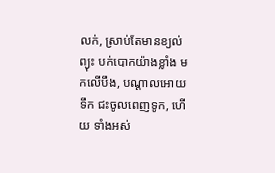លក់, ស្រាប់តែមានខ្យល់ព្យុះ បក់បោកយ៉ាងខ្លាំង មកលើបឹង, បណ្ដាលអោយទឹក ជះចូលពេញទូក, ហើយ ទាំងអស់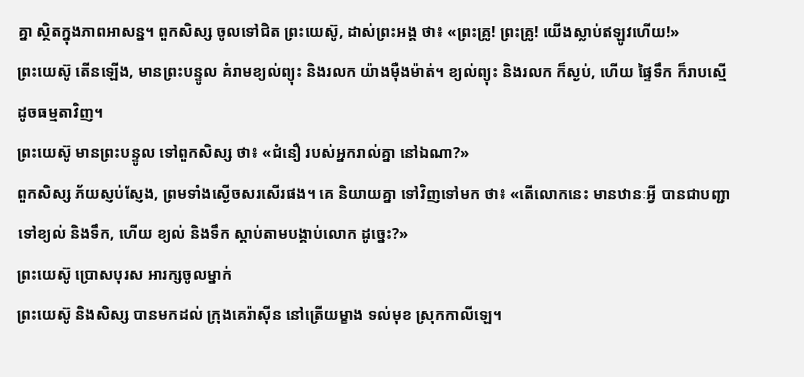គ្នា ស្ថិតក្នុងភាពអាសន្ន។ ពួកសិស្ស ចូលទៅជិត ព្រះយេស៊ូ, ដាស់ព្រះអង្គ ថា៖ «ព្រះគ្រូ! ព្រះគ្រូ! យើងស្លាប់ឥឡូវហើយ!»
ព្រះយេស៊ូ តើនឡើង, មានព្រះបន្ទូល គំរាមខ្យល់ព្យុះ និងរលក យ៉ាងម៉ឺងម៉ាត់។ ខ្យល់ព្យុះ និងរលក ក៏ស្ងប់, ហើយ ផ្ទៃទឹក ក៏រាបស្មើ ដូចធម្មតាវិញ។
ព្រះយេស៊ូ មានព្រះបន្ទូល ទៅពួកសិស្ស ថា៖ «ជំនឿ របស់អ្នករាល់គ្នា នៅឯណា?»
ពួកសិស្ស ភ័យស្ញប់ស្ញែង, ព្រមទាំងស្ងើចសរសើរផង។ គេ និយាយគ្នា ទៅវិញទៅមក ថា៖ «តើលោកនេះ មានឋានៈអ្វី បានជាបញ្ជា ទៅខ្យល់ និងទឹក, ហើយ ខ្យល់ និងទឹក ស្ដាប់តាមបង្គាប់លោក ដូច្នេះ?»
ព្រះយេស៊ូ ប្រោសបុរស អារក្សចូលម្នាក់
ព្រះយេស៊ូ និងសិស្ស បានមកដល់ ក្រុងគេរ៉ាស៊ីន នៅត្រើយម្ខាង ទល់មុខ ស្រុកកាលីឡេ។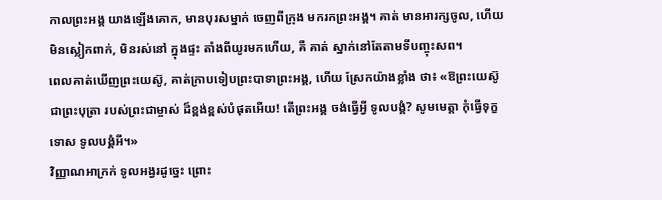កាលព្រះអង្គ យាងឡើងគោក, មានបុរសម្នាក់ ចេញពីក្រុង មករកព្រះអង្គ។ គាត់ មានអារក្សចូល, ហើយ មិនស្លៀកពាក់, មិនរស់នៅ ក្នុងផ្ទះ តាំងពីយូរមកហើយ, គឺ គាត់ ស្នាក់នៅតែតាមទីបញ្ចុះសព។
ពេលគាត់ឃើញព្រះយេស៊ូ, គាត់ក្រាបទៀបព្រះបាទាព្រះអង្គ, ហើយ ស្រែកយ៉ាងខ្លាំង ថា៖ «ឱព្រះយេស៊ូ ជាព្រះបុត្រា របស់ព្រះជាម្ចាស់ ដ៏ខ្ពង់ខ្ពស់បំផុតអើយ! តើព្រះអង្គ ចង់ធ្វើអ្វី ទូលបង្គំ? សូមមេត្តា កុំធ្វើទុក្ខទោស ទូលបង្គំអី។»
វិញ្ញាណអាក្រក់ ទូលអង្វរដូច្នេះ ព្រោះ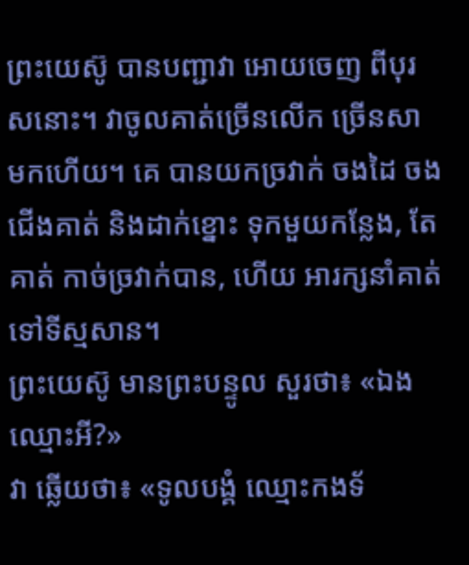ព្រះយេស៊ូ បានបញ្ជាវា អោយចេញ ពីបុរសនោះ។ វាចូលគាត់ច្រើនលើក ច្រើនសា មកហើយ។ គេ បានយកច្រវាក់ ចងដៃ ចងជើងគាត់ និងដាក់ខ្នោះ ទុកមួយកន្លែង, តែគាត់ កាច់ច្រវាក់បាន, ហើយ អារក្សនាំគាត់ ទៅទីស្មសាន។
ព្រះយេស៊ូ មានព្រះបន្ទូល សួរថា៖ «ឯង ឈ្មោះអី?»
វា ឆ្លើយថា៖ «ទូលបង្គំ ឈ្មោះកងទ័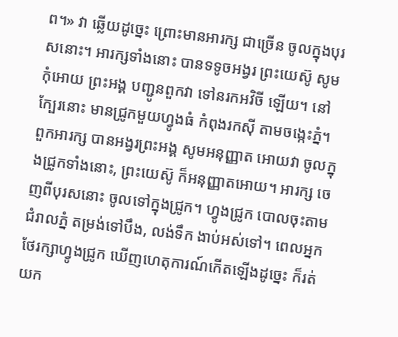ព។» វា ឆ្លើយដូច្នេះ ព្រោះមានអារក្ស ជាច្រើន ចូលក្នុងបុរសនោះ។ អារក្សទាំងនោះ បានទទូចអង្វរ ព្រះយេស៊ូ សូមកុំអោយ ព្រះអង្គ បញ្ជូនពួកវា ទៅនរកអវិចី ឡើយ។ នៅក្បែរនោះ មានជ្រូកមួយហ្វូងធំ កំពុងរកស៊ី តាមចង្កេះភ្នំ។ ពួកអារក្ស បានអង្វរព្រះអង្គ សូមអនុញ្ញាត អោយវា ចូលក្នុងជ្រូកទាំងនោះ, ព្រះយេស៊ូ ក៏អនុញ្ញាតអោយ។ អារក្ស ចេញពីបុរសនោះ ចូលទៅក្នុងជ្រូក។ ហ្វូងជ្រូក បោលចុះតាមជំរាលភ្នំ តម្រង់ទៅបឹង, លង់ទឹក ងាប់អស់ទៅ។ ពេលអ្នកថែរក្សាហ្វូងជ្រូក ឃើញហេតុការណ៍កើតឡើងដូច្នេះ ក៏រត់យក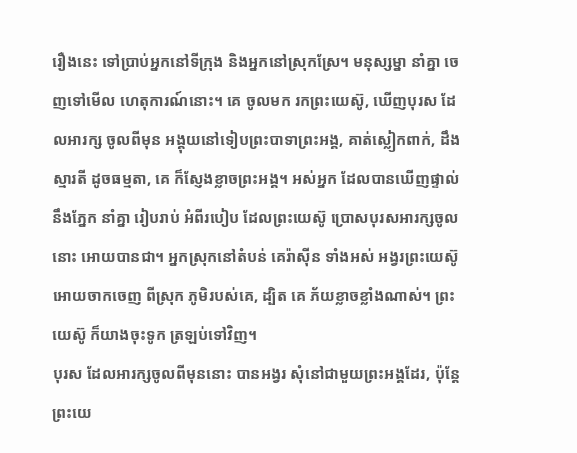រឿងនេះ ទៅប្រាប់អ្នកនៅទីក្រុង និងអ្នកនៅស្រុកស្រែ។ មនុស្សម្នា នាំគ្នា ចេញទៅមើល ហេតុការណ៍នោះ។ គេ ចូលមក រកព្រះយេស៊ូ, ឃើញបុរស ដែលអារក្ស ចូលពីមុន អង្គុយនៅទៀបព្រះបាទាព្រះអង្គ, គាត់ស្លៀកពាក់, ដឹងស្មារតី ដូចធម្មតា, គេ ក៏ស្ញែងខ្លាចព្រះអង្គ។ អស់អ្នក ដែលបានឃើញផ្ទាល់នឹងភ្នែក នាំគ្នា រៀបរាប់ អំពីរបៀប ដែលព្រះយេស៊ូ ប្រោសបុរសអារក្សចូលនោះ អោយបានជា។ អ្នកស្រុកនៅតំបន់ គេរ៉ាស៊ីន ទាំងអស់ អង្វរព្រះយេស៊ូ អោយចាកចេញ ពីស្រុក ភូមិរបស់គេ, ដ្បិត គេ ភ័យខ្លាចខ្លាំងណាស់។ ព្រះយេស៊ូ ក៏យាងចុះទូក ត្រឡប់ទៅវិញ។
បុរស ដែលអារក្សចូលពីមុននោះ បានអង្វរ សុំនៅជាមួយព្រះអង្គដែរ, ប៉ុន្តែ ព្រះយេ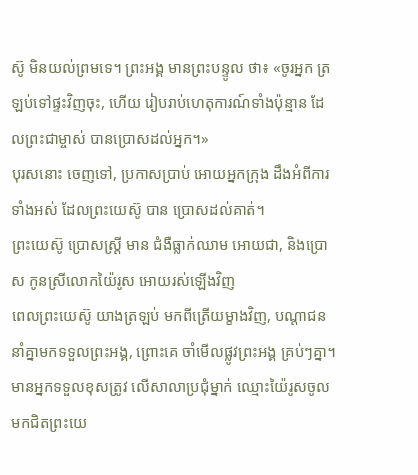ស៊ូ មិនយល់ព្រមទេ។ ព្រះអង្គ មានព្រះបន្ទូល ថា៖ «ចូរអ្នក ត្រឡប់ទៅផ្ទះវិញចុះ, ហើយ រៀបរាប់ហេតុការណ៍ទាំងប៉ុន្មាន ដែលព្រះជាម្ចាស់ បានប្រោសដល់អ្នក។»
បុរសនោះ ចេញទៅ, ប្រកាសប្រាប់ អោយអ្នកក្រុង ដឹងអំពីការទាំងអស់ ដែលព្រះយេស៊ូ បាន ប្រោសដល់គាត់។
ព្រះយេស៊ូ ប្រោសស្ត្រី មាន ជំងឺធ្លាក់ឈាម អោយជា, និងប្រោស កូនស្រីលោកយ៉ៃរូស អោយរស់ឡើងវិញ
ពេលព្រះយេស៊ូ យាងត្រឡប់ មកពីត្រើយម្ខាងវិញ, បណ្ដាជន នាំគ្នាមកទទួលព្រះអង្គ, ព្រោះគេ ចាំមើលផ្លូវព្រះអង្គ គ្រប់ៗគ្នា។ មានអ្នកទទួលខុសត្រូវ លើសាលាប្រជុំម្នាក់ ឈ្មោះយ៉ៃរូសចូលមកជិតព្រះយេ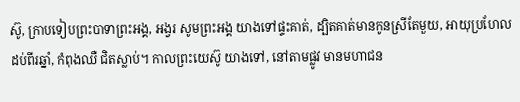ស៊ូ, ក្រាបទៀបព្រះបាទាព្រះអង្គ, អង្វរ សូមព្រះអង្គ យាងទៅផ្ទះគាត់, ដ្បិតគាត់មានកូនស្រីតែមួយ, អាយុប្រហែលដប់ពីរឆ្នាំ, កំពុងឈឺ ជិតស្លាប់។ កាលព្រះយេស៊ូ យាងទៅ, នៅតាមផ្លូវ មានមហាជន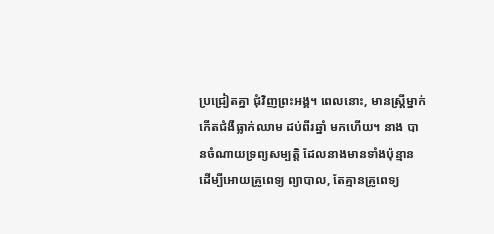ប្រជ្រៀតគ្នា ជុំវិញព្រះអង្គ។ ពេលនោះ, មានស្ត្រីម្នាក់ កើតជំងឺធ្លាក់ឈាម ដប់ពីរឆ្នាំ មកហើយ។ នាង បានចំណាយទ្រព្យសម្បត្តិ ដែលនាងមានទាំងប៉ុន្មាន ដើម្បីអោយគ្រូពេទ្យ ព្យាបាល, តែគ្មានគ្រូពេទ្យ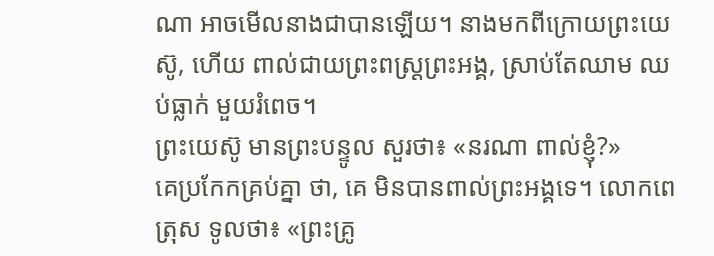ណា អាចមើលនាងជាបានឡើយ។ នាងមកពីក្រោយព្រះយេស៊ូ, ហើយ ពាល់ជាយព្រះពស្ដ្រព្រះអង្គ, ស្រាប់តែឈាម ឈប់ធ្លាក់ មួយរំពេច។
ព្រះយេស៊ូ មានព្រះបន្ទូល សួរថា៖ «នរណា ពាល់ខ្ញុំ?»
គេប្រកែកគ្រប់គ្នា ថា, គេ មិនបានពាល់ព្រះអង្គទេ។ លោកពេត្រុស ទូលថា៖ «ព្រះគ្រូ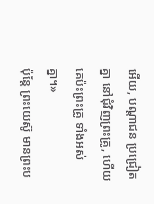អើយ, បណ្ដាជន ប្រជ្រៀតគ្នា នៅជុំវិញព្រះគ្រូ, ហើយ គេប៉ះព្រះគ្រូ ទាំងអស់គ្នា។»
ប៉ុន្តែ ព្រះយេស៊ូ មានព្រះប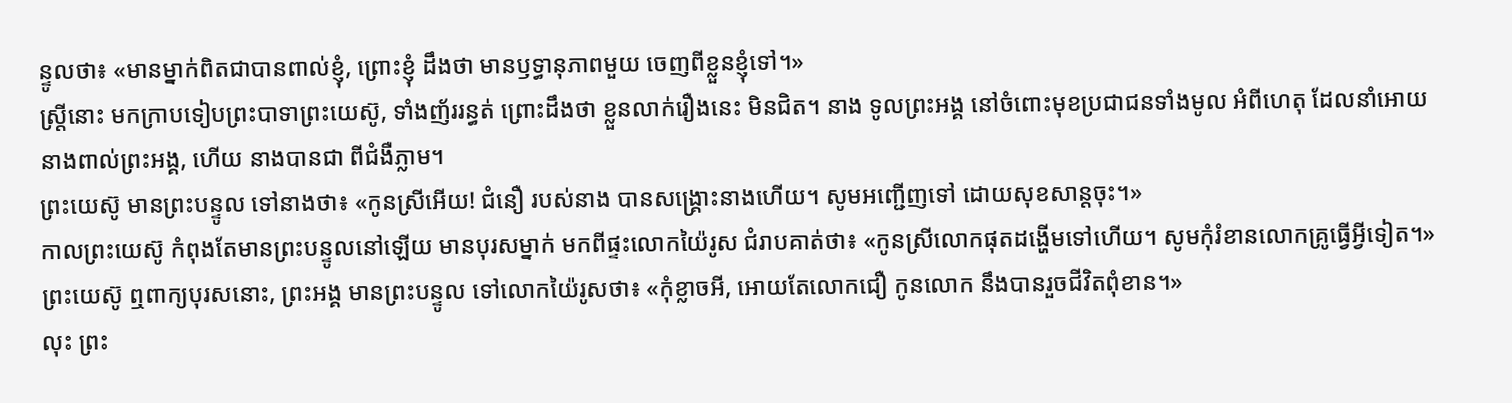ន្ទូលថា៖ «មានម្នាក់ពិតជាបានពាល់ខ្ញុំ, ព្រោះខ្ញុំ ដឹងថា មានឫទ្ធានុភាពមួយ ចេញពីខ្លួនខ្ញុំទៅ។»
ស្ត្រីនោះ មកក្រាបទៀបព្រះបាទាព្រះយេស៊ូ, ទាំងញ័ររន្ធត់ ព្រោះដឹងថា ខ្លួនលាក់រឿងនេះ មិនជិត។ នាង ទូលព្រះអង្គ នៅចំពោះមុខប្រជាជនទាំងមូល អំពីហេតុ ដែលនាំអោយនាងពាល់ព្រះអង្គ, ហើយ នាងបានជា ពីជំងឺភ្លាម។
ព្រះយេស៊ូ មានព្រះបន្ទូល ទៅនាងថា៖ «កូនស្រីអើយ! ជំនឿ របស់នាង បានសង្គ្រោះនាងហើយ។ សូមអញ្ជើញទៅ ដោយសុខសាន្តចុះ។»
កាលព្រះយេស៊ូ កំពុងតែមានព្រះបន្ទូលនៅឡើយ មានបុរសម្នាក់ មកពីផ្ទះលោកយ៉ៃរូស ជំរាបគាត់ថា៖ «កូនស្រីលោកផុតដង្ហើមទៅហើយ។ សូមកុំរំខានលោកគ្រូធ្វើអ្វីទៀត។»
ព្រះយេស៊ូ ឮពាក្យបុរសនោះ, ព្រះអង្គ មានព្រះបន្ទូល ទៅលោកយ៉ៃរូសថា៖ «កុំខ្លាចអី, អោយតែលោកជឿ កូនលោក នឹងបានរួចជីវិតពុំខាន។»
លុះ ព្រះ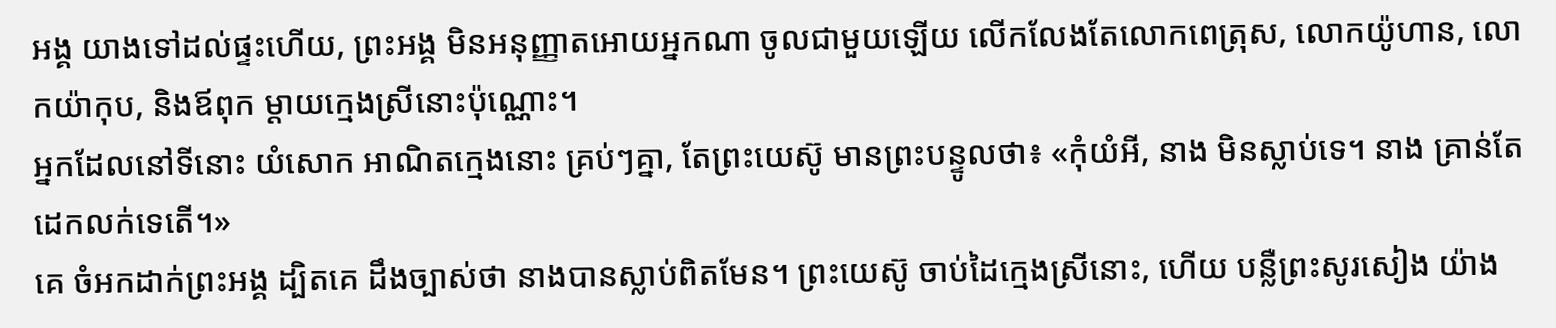អង្គ យាងទៅដល់ផ្ទះហើយ, ព្រះអង្គ មិនអនុញ្ញាតអោយអ្នកណា ចូលជាមួយឡើយ លើកលែងតែលោកពេត្រុស, លោកយ៉ូហាន, លោកយ៉ាកុប, និងឪពុក ម្ដាយក្មេងស្រីនោះប៉ុណ្ណោះ។
អ្នកដែលនៅទីនោះ យំសោក អាណិតក្មេងនោះ គ្រប់ៗគ្នា, តែព្រះយេស៊ូ មានព្រះបន្ទូលថា៖ «កុំយំអី, នាង មិនស្លាប់ទេ។ នាង គ្រាន់តែដេកលក់ទេតើ។»
គេ ចំអកដាក់ព្រះអង្គ ដ្បិតគេ ដឹងច្បាស់ថា នាងបានស្លាប់ពិតមែន។ ព្រះយេស៊ូ ចាប់ដៃក្មេងស្រីនោះ, ហើយ បន្លឺព្រះសូរសៀង យ៉ាង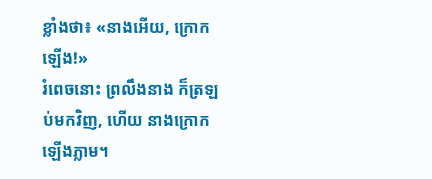ខ្លាំងថា៖ «នាងអើយ, ក្រោកឡើង!»
រំពេចនោះ ព្រលឹងនាង ក៏ត្រឡប់មកវិញ, ហើយ នាងក្រោកឡើងភ្លាម។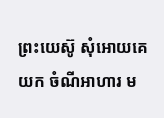ព្រះយេស៊ូ សុំអោយគេយក ចំណីអាហារ ម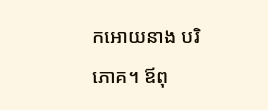កអោយនាង បរិភោគ។ ឪពុ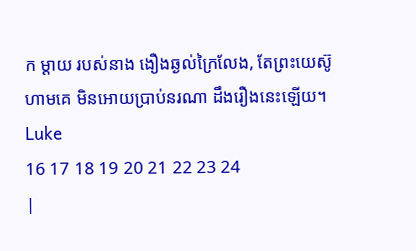ក ម្ដាយ របស់នាង ងឿងឆ្ងល់ក្រៃលែង, តែព្រះយេស៊ូ ហាមគេ មិនអោយប្រាប់នរណា ដឹងរឿងនេះឡើយ។
Luke
16 17 18 19 20 21 22 23 24
|